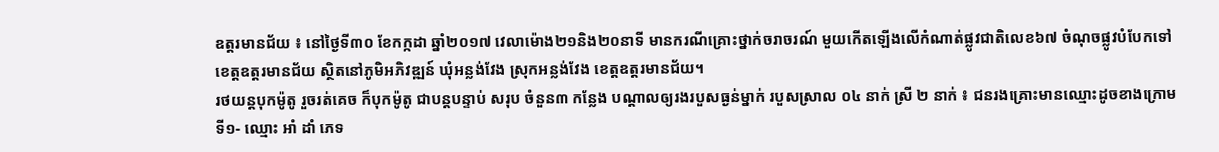ឧត្តរមានជ័យ ៖ នៅថ្ងៃទី៣០ ខែកក្កដា ឆ្នាំ២០១៧ វេលាម៉ោង២១និង២០នាទី មានករណីគ្រោះថ្នាក់ចរាចរណ៍ មួយកើតឡើងលើកំណាត់ផ្លូវជាតិលេខ៦៧ ចំណុចផ្លូវបំបែកទៅខេត្តឧត្តរមានជ័យ ស្ថិតនៅភូមិអភិវឌ្ឍន៍ ឃុំអន្លង់វែង ស្រុកអន្លង់វែង ខេត្តឧត្តរមានជ័យ។
រថយន្តបុកម៉ូតូ រួចរត់គេច ក៏បុកម៉ូតូ ជាបន្តបន្ទាប់ សរុប ចំនួន៣ កន្លែង បណ្តាលឲ្យរងរបួសធ្ងន់ម្នាក់ របួសស្រាល ០៤ នាក់ ស្រី ២ នាក់ ៖ ជនរងគ្រោះមានឈ្មោះដូចខាងក្រោម ទី១- ឈ្មោះ អាំ ដាំ ភេទ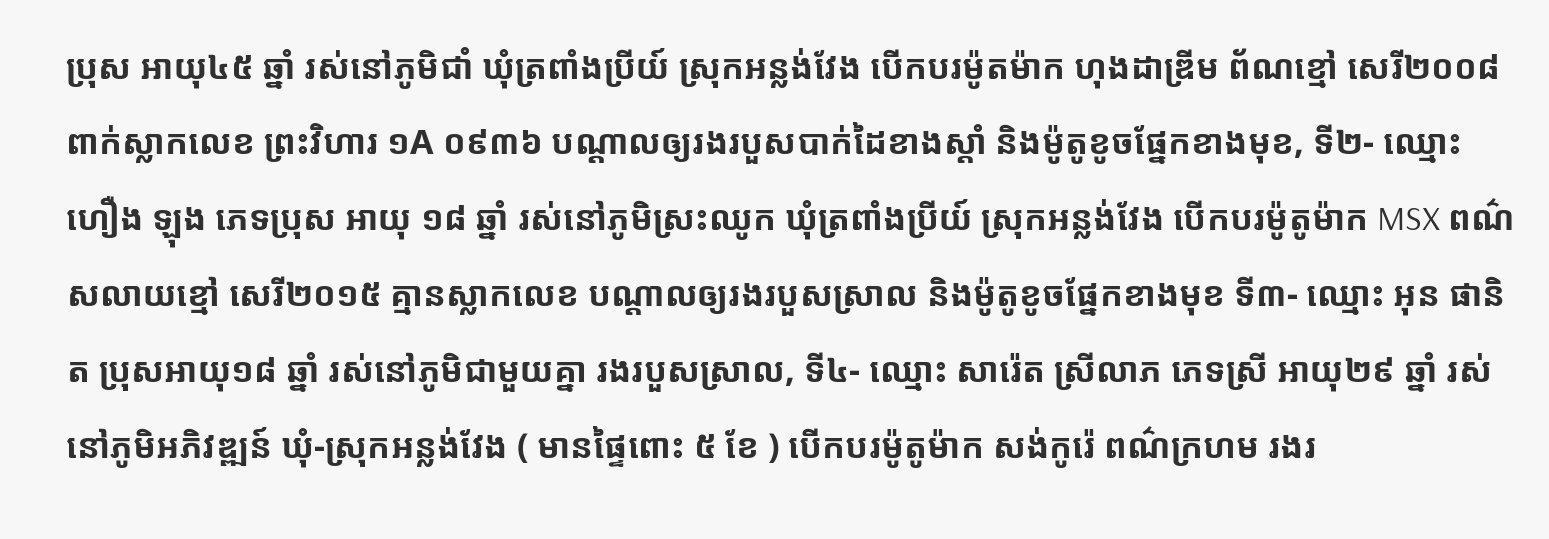ប្រុស អាយុ៤៥ ឆ្នាំ រស់នៅភូមិជាំ ឃុំត្រពាំងប្រីយ៍ ស្រុកអន្លង់វែង បើកបរម៉ូតម៉ាក ហុងដាឌ្រីម ព័ណខ្មៅ សេរី២០០៨ ពាក់ស្លាកលេខ ព្រះវិហារ ១A ០៩៣៦ បណ្តាលឲ្យរងរបួសបាក់ដៃខាងស្តាំ និងម៉ូតូខូចផ្នែកខាងមុខ, ទី២- ឈ្មោះ ហឿង ឡុង ភេទប្រុស អាយុ ១៨ ឆ្នាំ រស់នៅភូមិស្រះឈូក ឃុំត្រពាំងប្រីយ៍ ស្រុកអន្លង់វែង បើកបរម៉ូតូម៉ាក MSX ពណ៌សលាយខ្មៅ សេរី២០១៥ គ្មានស្លាកលេខ បណ្តាលឲ្យរងរបួសស្រាល និងម៉ូតូខូចផ្នែកខាងមុខ ទី៣- ឈ្មោះ អុន ផានិត ប្រុសអាយុ១៨ ឆ្នាំ រស់នៅភូមិជាមួយគ្នា រងរបួសស្រាល, ទី៤- ឈ្មោះ សារ៉េត ស្រីលាភ ភេទស្រី អាយុ២៩ ឆ្នាំ រស់នៅភូមិអភិវឌ្ឍន៍ ឃុំ-ស្រុកអន្លង់វែង ( មានផ្ទៃពោះ ៥ ខែ ) បើកបរម៉ូតូម៉ាក សង់កូរ៉េ ពណ៌ក្រហម រងរ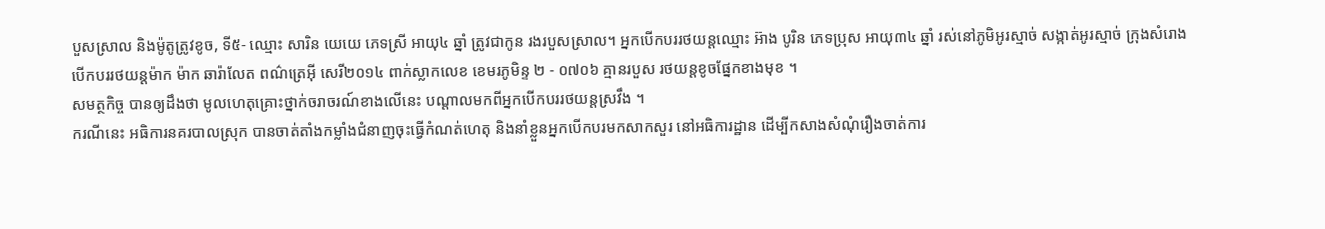បួសស្រាល និងម៉ូតូត្រូវខូច, ទី៥- ឈ្មោះ សារិន យេយេ ភេទស្រី អាយុ៤ ឆ្នាំ ត្រូវជាកូន រងរបួសស្រាល។ អ្នកបើកបររថយន្តឈ្មោះ អ៊ាង បូរិន ភេទប្រុស អាយុ៣៤ ឆ្នាំ រស់នៅភូមិអូរស្មាច់ សង្កាត់អូរស្មាច់ ក្រុងសំរោង បើកបររថយន្តម៉ាក ម៉ាក ឆារ៉ាលែត ពណ៌ត្រេអ៊ី សេរី២០១៤ ពាក់ស្លាកលេខ ខេមរភូមិន្ទ ២ - ០៧០៦ គ្មានរបួស រថយន្តខូចផ្នែកខាងមុខ ។
សមត្ថកិច្ច បានឲ្យដឹងថា មូលហេតុគ្រោះថ្នាក់ចរាចរណ៍ខាងលើនេះ បណ្តាលមកពីអ្នកបើកបររថយន្តស្រវឹង ។
ករណីនេះ អធិការនគរបាលស្រុក បានចាត់តាំងកម្លាំងជំនាញចុះធ្វើកំណត់ហេតុ និងនាំខ្លួនអ្នកបើកបរមកសាកសួរ នៅអធិការដ្ឋាន ដើម្បីកសាងសំណុំរឿងចាត់ការ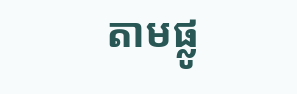តាមផ្លូ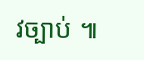វច្បាប់ ៕